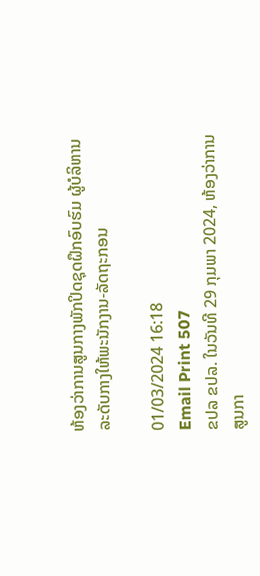ຫ້ອງວ່າການສູນກາງພັກປິດຊຸດຝຶກອົບຮົມ ຜູ້ບໍລິຫານລະດັບກາງໃຫ້ພະນັກງານ-ລັດຖະກອນ

01/03/2024 16:18
Email Print 507
ຂປລ ຂປລ. ໃນວັນທີ 29 ກຸມພາ 2024, ຫ້ອງວ່າການສູນກາ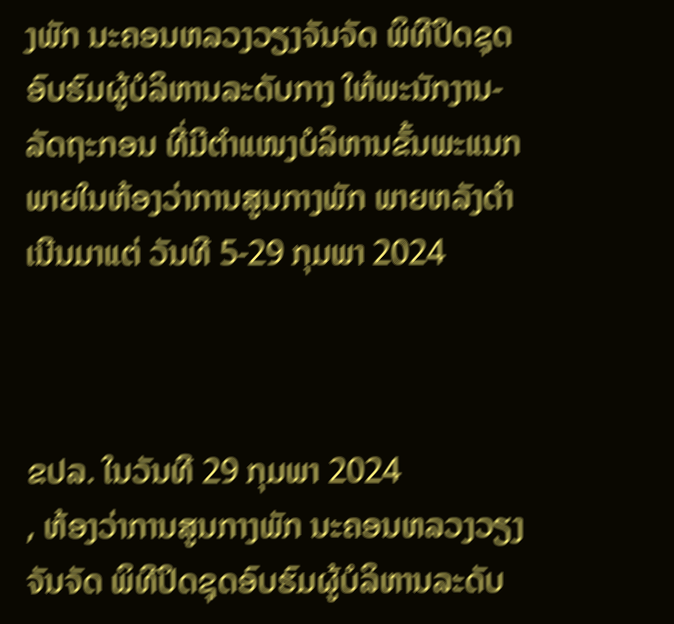ງພັກ ນະຄອນຫລວງວຽງຈັນຈັດ ພິທີປິດຊຸດອົບຮົມຜູ້ບໍລິຫານລະດັບກາງ ໃຫ້ພະນັກງານ-ລັດຖະກອນ ທີ່ມີຕໍາແໜງບໍລິຫານຂັ້ນພະແນກ ພາຍໃນຫ້ອງວ່າການສູນກາງພັກ ພາຍຫລັງດຳເນີນມາແຕ່ ວັນທີ 5-29 ກຸມພາ 2024



ຂປລ. ໃນວັນທີ 29 ກຸມພາ 2024
, ຫ້ອງວ່າການສູນກາງພັກ ນະຄອນຫລວງວຽງຈັນຈັດ ພິທີປິດຊຸດອົບຮົມຜູ້ບໍລິຫານລະດັບ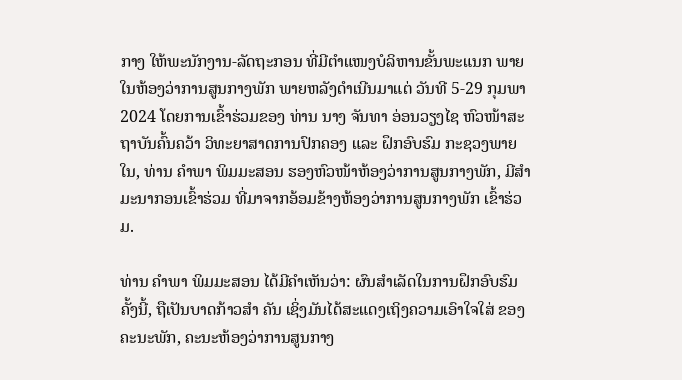ກາງ ໃຫ້ພະນັກງານ-ລັດຖະກອນ ທີ່ມີຕໍາແໜງບໍລິຫານຂັ້ນພະແນກ ພາຍໃນຫ້ອງວ່າການສູນກາງພັກ ພາຍຫລັງດຳເນີນມາແຕ່ ວັນທີ 5-29 ກຸມພາ 2024 ໂດຍການເຂົ້າຮ່ວມຂອງ ທ່ານ ນາງ ຈັນທາ ອ່ອນວຽງໄຊ ຫົວໜ້າສະຖາບັນຄົ້ນຄວ້າ ວິທະຍາສາດການປົກຄອງ ແລະ ຝຶກອົບຮົມ ກະຊວງພາຍໃນ, ທ່ານ ຄໍາພາ ພິມມະສອນ ຮອງຫົວໜ້າຫ້ອງວ່າການສູນກາງພັກ, ມີສຳມະນາກອນເຂົ້າຮ່ວມ ທີ່ມາຈາກອ້ອມຂ້າງຫ້ອງວ່າການສູນກາງພັກ ເຂົ້າຮ່ວມ.

ທ່ານ ຄໍາພາ ພິມມະສອນ ໄດ້ມີຄໍາເຫັນວ່າ: ຜົນສໍາເລັດໃນການຝຶກອົບຮົມຄັ້ງນີ້, ຖືເປັນບາດກ້າວສໍາ ຄັນ ເຊິ່ງມັນໄດ້ສະແດງເຖິງຄວາມເອົາໃຈໃສ່ ຂອງຄະນະພັກ, ຄະນະຫ້ອງວ່າການສູນກາງ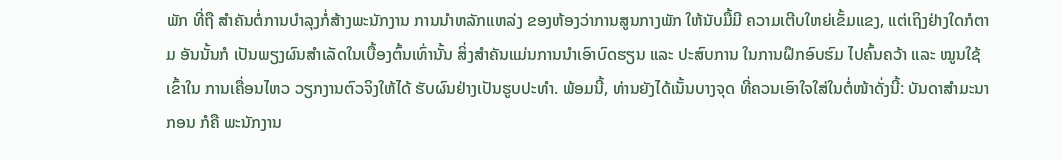ພັກ ທີ່ຖື ສໍາຄັນຕໍ່ການບໍາລຸງກໍ່ສ້າງພະນັກງານ ການນຳຫລັກແຫລ່ງ ຂອງຫ້ອງວ່າການສູນກາງພັກ ໃຫ້ນັບມື້ມີ ຄວາມເຕີບໃຫຍ່ເຂັ້ມແຂງ, ແຕ່ເຖິງຢ່າງໃດກໍຕາມ ອັນນັ້ນກໍ ເປັນພຽງຜົນສໍາເລັດໃນເບື້ອງຕົ້ນເທົ່ານັ້ນ ສິ່ງສໍາຄັນແມ່ນການນໍາເອົາບົດຮຽນ ແລະ ປະສົບການ ໃນການຝຶກອົບຮົມ ໄປຄົ້ນຄວ້າ ແລະ ໝູນໃຊ້ເຂົ້າໃນ ການເຄື່ອນໄຫວ ວຽກງານຕົວຈິງໃຫ້ໄດ້ ຮັບຜົນຢ່າງເປັນຮູບປະທໍາ. ພ້ອມນີ້, ທ່ານຍັງໄດ້ເນັ້ນບາງຈຸດ ທີ່ຄວນເອົາໃຈໃສ່ໃນຕໍ່ໜ້າດັ່ງນີ້: ບັນດາສຳມະນາກອນ ກໍຄື ພະນັກງານ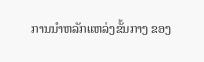ການນຳຫລັກແຫລ່ງຂັ້ນກາງ ຂອງ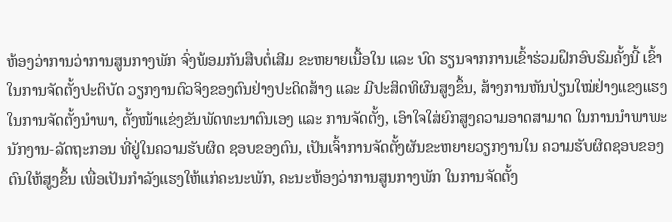ຫ້ອງວ່າການວ່າການສູນກາງພັກ ຈົ່ງພ້ອມກັນສືບຕໍ່ເສີມ ຂະຫຍາຍເນື້ອໃນ ແລະ ບົດ ຮຽນຈາກການເຂົ້າຮ່ວມຝຶກອົບຮົມຄັ້ງນີ້ ເຂົ້າໃນການຈັດຕັ້ງປະຕິບັດ ວຽກງານຕົວຈິງຂອງຕົນຢ່າງປະດິດສ້າງ ແລະ ມີປະສິດທິຜົນສູງຂຶ້ນ, ສ້າງການຫັນປ່ຽນໃໝ່ຢ່າງແຂງແຮງ ໃນການຈັດຕັ້ງນຳພາ, ຕັ້ງໜ້າແຂ່ງຂັນພັດທະນາຕົນເອງ ແລະ ການຈັດຕັ້ງ, ເອົາໃຈໃສ່ຍົກສູງຄວາມອາດສາມາດ ໃນການນໍາພາພະນັກງານ-ລັດຖະກອນ ທີ່ຢູ່ໃນຄວາມຮັບຜິດ ຊອບຂອງຕົນ, ເປັນເຈົ້າການຈັດຕັ້ງຜັນຂະຫຍາຍວຽກງານໃນ ຄວາມຮັບຜິດຊອບຂອງຕົນໃຫ້ສູງຂຶ້ນ ເພື່ອເປັນກໍາລັງແຮງໃຫ້ແກ່ຄະນະພັກ, ຄະນະຫ້ອງວ່າການສູນກາງພັກ ໃນການຈັດຕັ້ງ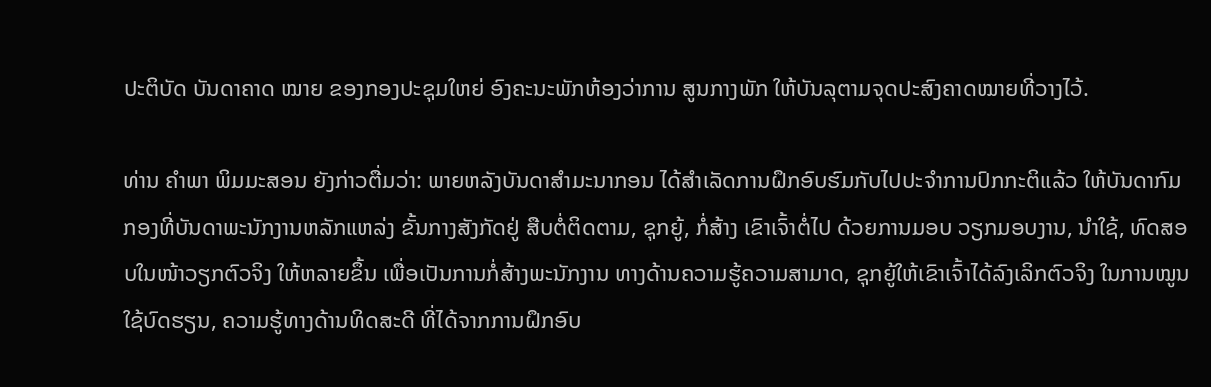ປະຕິບັດ ບັນດາຄາດ ໝາຍ ຂອງກອງປະຊຸມໃຫຍ່ ອົງຄະນະພັກຫ້ອງວ່າການ ສູນກາງພັກ ໃຫ້ບັນລຸຕາມຈຸດປະສົງຄາດໝາຍທີ່ວາງໄວ້.

ທ່ານ ຄໍາພາ ພິມມະສອນ ຍັງກ່າວຕື່ມວ່າ: ພາຍຫລັງບັນດາສຳມະນາກອນ ໄດ້ສໍາເລັດການຝຶກອົບຮົມກັບໄປປະຈຳການປົກກະຕິແລ້ວ ໃຫ້ບັນດາກົມກອງທີ່ບັນດາພະນັກງານຫລັກແຫລ່ງ ຂັ້ນກາງສັງກັດຢູ່ ສືບຕໍ່ຕິດຕາມ, ຊຸກຍູ້, ກໍ່ສ້າງ ເຂົາເຈົ້າຕໍ່ໄປ ດ້ວຍການມອບ ວຽກມອບງານ, ນໍາໃຊ້, ທົດສອບໃນໜ້າວຽກຕົວຈິງ ໃຫ້ຫລາຍຂຶ້ນ ເພື່ອເປັນການກໍ່ສ້າງພະນັກງານ ທາງດ້ານຄວາມຮູ້ຄວາມສາມາດ, ຊຸກຍູ້ໃຫ້ເຂົາເຈົ້າໄດ້ລົງເລິກຕົວຈິງ ໃນການໝູນໃຊ້ບົດຮຽນ, ຄວາມຮູ້ທາງດ້ານທິດສະດີ ທີ່ໄດ້ຈາກການຝຶກອົບ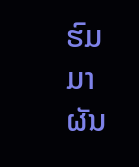ຮົມ ມາຜັນ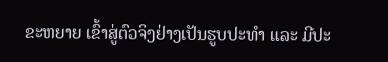ຂະຫຍາຍ ເຂົ້າສູ່ຕົວຈິງຢ່າງເປັນຮູບປະທຳ ແລະ ມີປະ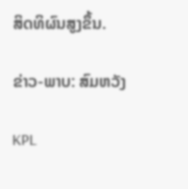ສິດທິຜົນສູງຂຶ້ນ.

ຂ່າວ-ພາບ: ສົມຫວັງ

KPL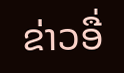ຂ່າວອື່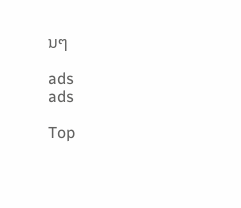ນໆ

ads
ads

Top